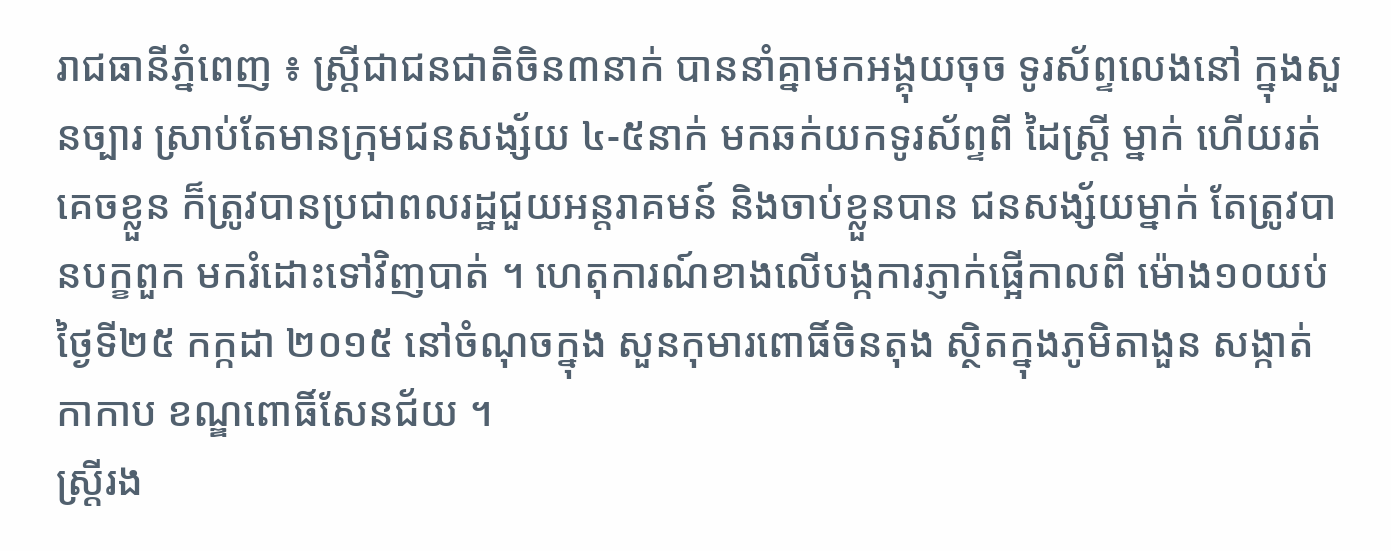រាជធានីភ្នំពេញ ៖ ស្ត្រីជាជនជាតិចិន៣នាក់ បាននាំគ្នាមកអង្គុយចុច ទូរស័ព្ទលេងនៅ ក្នុងសួនច្បារ ស្រាប់តែមានក្រុមជនសង្ស័យ ៤-៥នាក់ មកឆក់យកទូរស័ព្ទពី ដៃស្ត្រី ម្នាក់ ហើយរត់គេចខ្លួន ក៏ត្រូវបានប្រជាពលរដ្ឋជួយអន្តរាគមន៍ និងចាប់ខ្លួនបាន ជនសង្ស័យម្នាក់ តែត្រូវបានបក្ខពួក មករំដោះទៅវិញបាត់ ។ ហេតុការណ៍ខាងលើបង្កការភ្ញាក់ផ្អើកាលពី ម៉ោង១០យប់ ថ្ងៃទី២៥ កក្កដា ២០១៥ នៅចំណុចក្នុង សួនកុមារពោធិ៍ចិនតុង ស្ថិតក្នុងភូមិតាងួន សង្កាត់កាកាប ខណ្ឌពោធិ៍សែនជ័យ ។
ស្ត្រីរង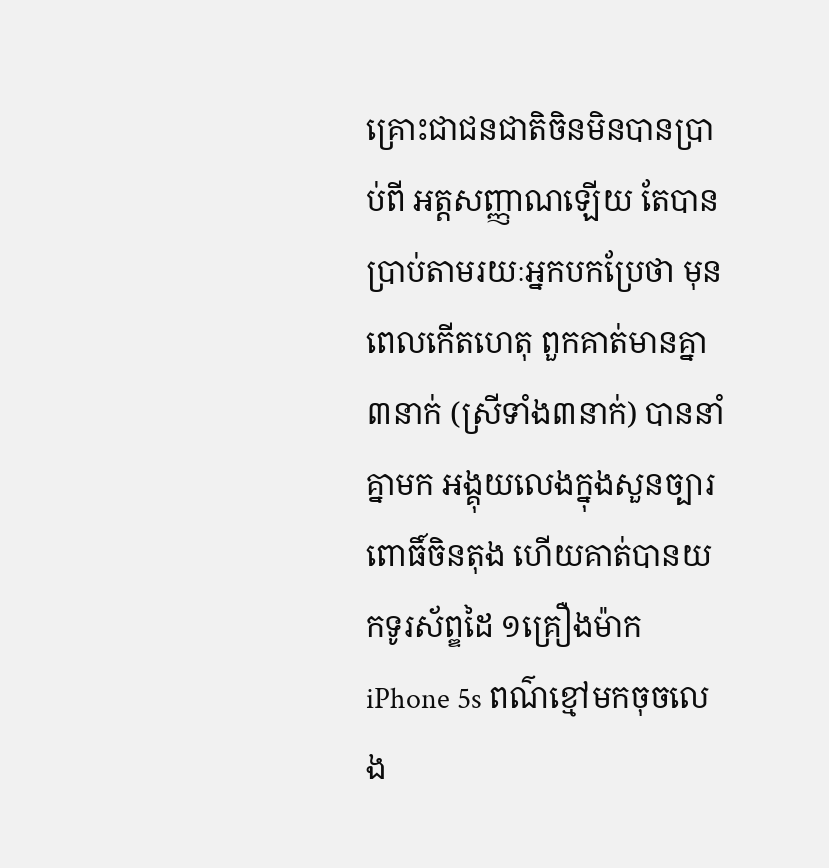គ្រោះជាជនជាតិចិនមិនបានប្រាប់ពី អត្តសញ្ញាណឡើយ តែបានប្រាប់តាមរយៈអ្នកបកប្រែថា មុនពេលកើតហេតុ ពួកគាត់មានគ្នា៣នាក់ (ស្រីទាំង៣នាក់) បាននាំគ្នាមក អង្គុយលេងក្នុងសួនច្បារ ពោធិ៍ចិនតុង ហើយគាត់បានយកទូរស័ព្ឌដៃ ១គ្រឿងម៉ាក iPhone 5s ពណ៌ខ្មៅមកចុចលេង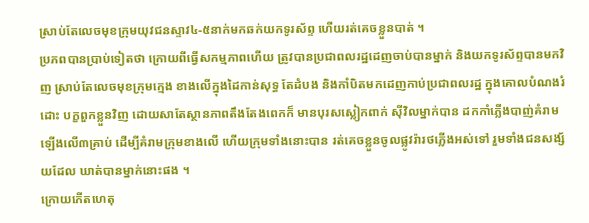ស្រាប់តែលេចមុខក្រុមយុវជនស្ទាវ៤-៥នាក់មកឆក់យកទូរស័ព្ទ ហើយរត់គេចខ្លួនបាត់ ។
ប្រភពបានប្រាប់ទៀតថា ក្រោយពីធ្វើសកម្មភាពហើយ ត្រូវបានប្រជាពលរដ្ឋដេញចាប់បានម្នាក់ និងយកទូរស័ព្ទបានមកវិញ ស្រាប់តែលេចមុខក្រុមក្មេង ខាងលើក្នុងដៃកាន់សុទ្ធ តែដំបង និងកាំបិតមកដេញកាប់ប្រជាពលរដ្ឋ ក្នុងគោលបំណងរំដោះ បក្ខពួកខ្លួនវិញ ដោយសាតែស្ថានភាពតឹងតែងពេកក៏ មានបុរសស្លៀកពាក់ ស៊ីវិលម្នាក់បាន ដកកាំភ្លើងបាញ់គំរាម ឡើងលើ៣គ្រាប់ ដើម្បីគំរាមក្រុមខាងលើ ហើយក្រុមទាំងនោះបាន រត់គេចខ្លួនចូលផ្លូវរ៉ារថភ្លើងអស់ទៅ រួមទាំងជនសង្ស័យដែល ឃាត់បានម្នាក់នោះផង ។
ក្រោយកើតហេតុ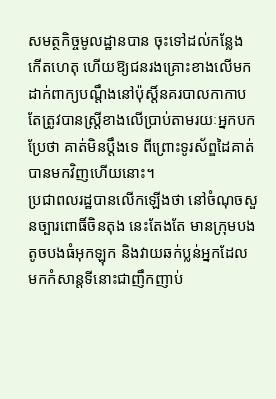សមត្ថកិច្ចមូលដ្ឋានបាន ចុះទៅដល់កន្លែង កើតហេតុ ហើយឱ្យជនរងគ្រោះខាងលើមកដាក់ពាក្យបណ្តឹងនៅប៉ុស្តិ៍នគរបាលកាកាប តែត្រូវបានស្ត្រីខាងលើប្រាប់តាមរយៈអ្នកបកប្រែថា គាត់មិនប្តឹងទេ ពីព្រោះទូរស័ព្ឌដៃគាត់បានមកវិញហើយនោះ។
ប្រជាពលរដ្ឋបានលើកឡើងថា នៅចំណុចសួនច្បារពោធិ៍ចិនតុង នេះតែងតែ មានក្រុមបងតូចបងធំអុកឡុក និងវាយឆក់ប្លន់អ្នកដែល មកកំសាន្តទីនោះជាញឹកញាប់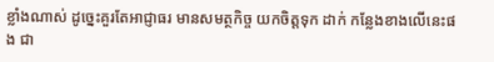ខ្លាំងណាស់ ដូច្នេះគួរតែអាជ្ញាធរ មានសមត្ថកិច្ច យកចិត្តទុក ដាក់ កន្លែងខាងលើនេះផង ជា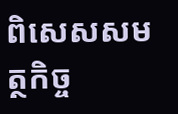ពិសេសសមត្ថកិច្ច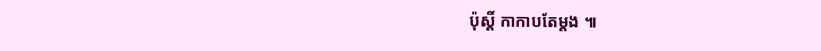ប៉ុស្តិ៍ កាកាបតែម្តង ៕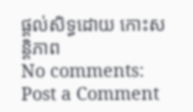ផ្តល់សិទ្ធដោយ កោះសន្តិភាព
No comments:
Post a Comment